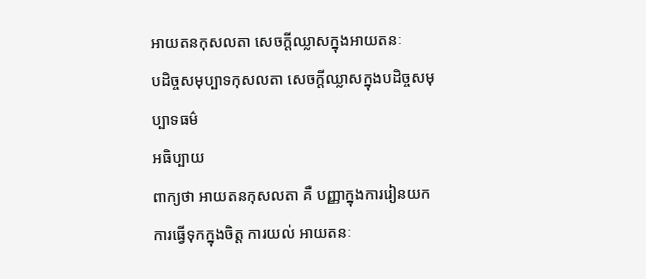អាយតនកុសលតា សេចក្តីឈ្លាសក្នុងអាយតនៈ
បដិច្ចសមុប្បាទកុសលតា សេចក្តីឈ្លាសក្នុងបដិច្ចសមុប្បាទធម៌
អធិប្បាយ
ពាក្យថា អាយតនកុសលតា គឺ បញ្ញាក្នុងការរៀនយក ការធ្វើទុកក្នុងចិត្ត ការយល់ អាយតនៈ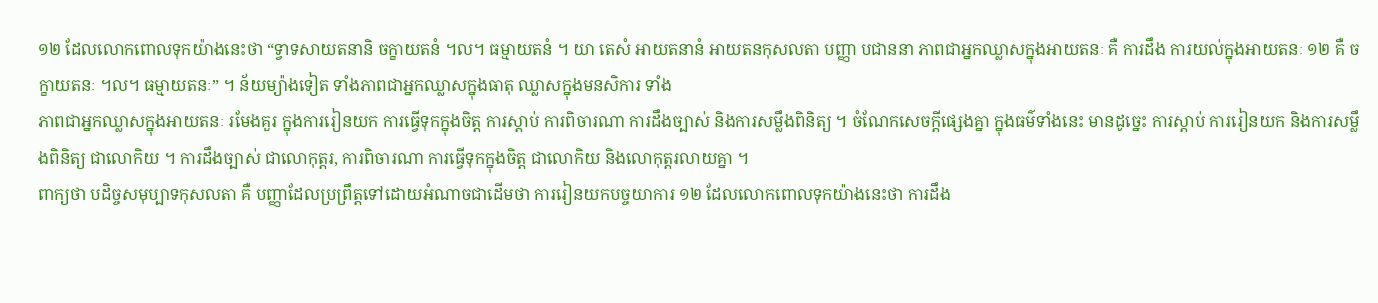១២ ដែលលោកពោលទុកយ៉ាងនេះថា “ទ្វាទសាយតនានិ ចក្ខាយតនំ ។ល។ ធម្មាយតនំ ។ យា តេសំ អាយតនានំ អាយតនកុសលតា បញ្ញា បជាននា ភាពជាអ្នកឈ្លាសក្នុងអាយតនៈ គឺ ការដឹង ការយល់ក្នុងអាយតនៈ ១២ គឺ ចក្ខាយតនៈ ។ល។ ធម្មាយតនៈ” ។ ន័យម្យ៉ាងទៀត ទាំងភាពជាអ្នកឈ្លាសក្នុងធាតុ ឈ្លាសក្នុងមនសិការ ទាំង
ភាពជាអ្នកឈ្លាសក្នុងអាយតនៈ រមែងគួរ ក្នុងការរៀនយក ការធ្វើទុកក្នុងចិត្ត ការស្តាប់ ការពិចារណា ការដឹងច្បាស់ និងការសម្លឹងពិនិត្យ ។ ចំណែកសេចក្តីផ្សេងគ្នា ក្នុងធម៌ទាំងនេះ មានដូច្នេះ ការស្តាប់ ការរៀនយក និងការសម្លឹងពិនិត្យ ជាលោកិយ ។ ការដឹងច្បាស់ ជាលោកុត្តរ, ការពិចារណា ការធ្វើទុកក្នុងចិត្ត ជាលោកិយ និងលោកុត្តរលាយគ្នា ។
ពាក្យថា បដិច្ចសមុប្បាទកុសលតា គឺ បញ្ញាដែលប្រព្រឹត្តទៅដោយអំណាចជាដើមថា ការរៀនយកបច្ចយាការ ១២ ដែលលោកពោលទុកយ៉ាងនេះថា ការដឹង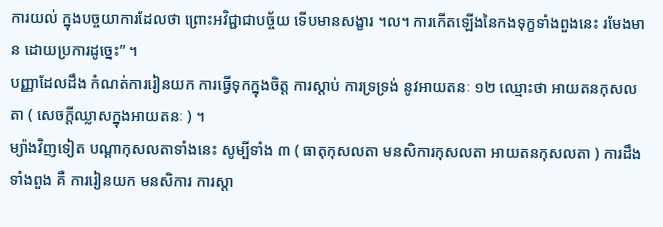ការយល់ ក្នុងបច្ចយាការដែលថា ព្រោះអវិជ្ជាជាបច្ច័យ ទើបមានសង្ខារ ។ល។ ការកើតឡើងនៃកងទុក្ខទាំងពួងនេះ រមែងមាន ដោយប្រការដូច្នេះ” ។
បញ្ញាដែលដឹង កំណត់ការរៀនយក ការធ្វើទុកក្នុងចិត្ត ការស្តាប់ ការទ្រទ្រង់ នូវអាយតនៈ ១២ ឈ្មោះថា អាយតនកុសលតា ( សេចក្តីឈ្លាសក្នុងអាយតនៈ ) ។
ម្យ៉ាងវិញទៀត បណ្តាកុសលតាទាំងនេះ សូម្បីទាំង ៣ ( ធាតុកុសលតា មនសិការកុសលតា អាយតនកុសលតា ) ការដឹងទាំងពួង គឺ ការរៀនយក មនសិការ ការស្តា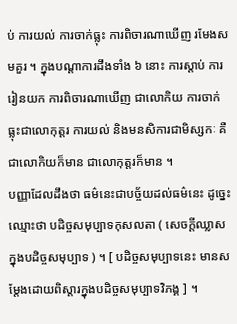ប់ ការយល់ ការចាក់ធ្លុះ ការពិចារណាឃើញ រមែងសមគួរ ។ ក្នុងបណ្តាការដឹងទាំង ៦ នោះ ការស្តាប់ ការរៀនយក ការពិចារណាឃើញ ជាលោកិយ ការចាក់ធ្លុះជាលោកុត្តរ ការយល់ និងមនសិការជាមិស្សកៈ គឺជាលោកិយក៏មាន ជាលោកុត្តរក៏មាន ។
បញ្ញាដែលដឹងថា ធម៌នេះជាបច្ច័យដល់ធម៌នេះ ដូច្នេះឈ្មោះថា បដិច្ចសមុប្បាទកុសលតា ( សេចក្តីឈ្លាសក្នុងបដិច្ចសមុប្បាទ ) ។ [ បដិច្ចសមុប្បាទនេះ មានសម្តែងដោយពិស្តារក្នុងបដិច្ចសមុប្បាទវិភង្គ ] ។